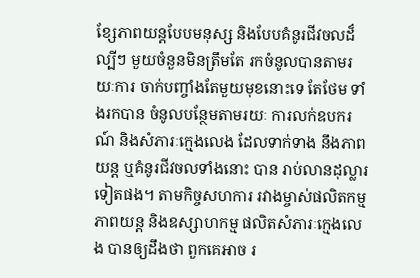ខ្សែភាពយន្តបែបមនុស្ស និងបែបគំនូរជីវចលដ៏ល្បីៗ មួយចំនួនមិនត្រឹមតែ រកចំនូលបានតាមរយៈការ ចាក់បញ្ចាំងតែមួយមុខនោះទេ តែថែម ទាំងរកបាន ចំនូលបន្ថែមតាមរយៈ ការលក់ឧបករណ៍ និងសំភារៈក្មេងលេង ដែលទាក់ទាង នឹងភាពយន្ត ឬគំនូរជីវចលទាំងនោះ បាន រាប់លានដុល្លារ ទៀតផង។ តាមកិច្ចសហការ រវាងម្ចាស់ផលិតកម្មភាពយន្ត និងឧស្សាហកម្ម ផលិតសំភារៈក្មេងលេង បានឲ្យដឹងថា ពួកគេអាច រ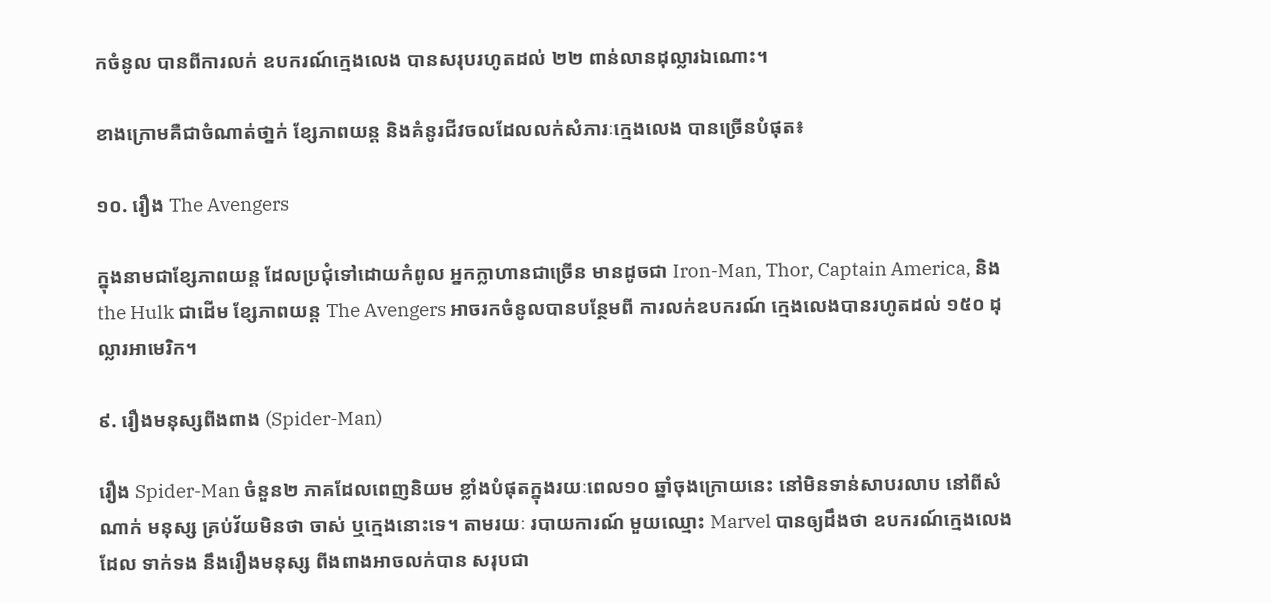កចំនូល បានពីការលក់ ឧបករណ៍ក្មេងលេង បានសរុបរហូតដល់ ២២ ពាន់លានដុល្លារឯណោះ។

ខាងក្រោមគឺជាចំណាត់ថា្នក់ ខ្សែភាពយន្ត និងគំនូរជីវចលដែលលក់សំភារៈក្មេងលេង បានច្រើនបំផុត៖

១០. រឿង The Avengers

ក្នុងនាមជាខ្សែភាពយន្ត ដែលប្រជុំទៅដោយកំពូល អ្នកក្លាហានជាច្រើន មានដូចជា Iron-Man, Thor, Captain America, និង the Hulk ជាដើម ខ្សែភាពយន្ត The Avengers អាចរកចំនូលបានបន្ថែមពី ការលក់ឧបករណ៍ ក្មេងលេងបានរហូតដល់ ១៥០ ដុល្លារអាមេរិក។

៩. រឿងមនុស្សពីងពាង (Spider-Man)

រឿង Spider-Man ចំនួន២ ភាគដែលពេញនិយម ខ្លាំងបំផុតក្នុងរយៈពេល១០ ឆ្នាំចុងក្រោយនេះ នៅមិនទាន់សាបរលាប នៅពីសំណាក់ មនុស្ស គ្រប់វ័យមិនថា ចាស់ ឬក្មេងនោះទេ។ តាមរយៈ របាយការណ៍ មួយឈ្មោះ Marvel បានឲ្យដឹងថា ឧបករណ៍ក្មេងលេងដែល ទាក់ទង នឹងរឿងមនុស្ស ពីងពាងអាចលក់បាន សរុបជា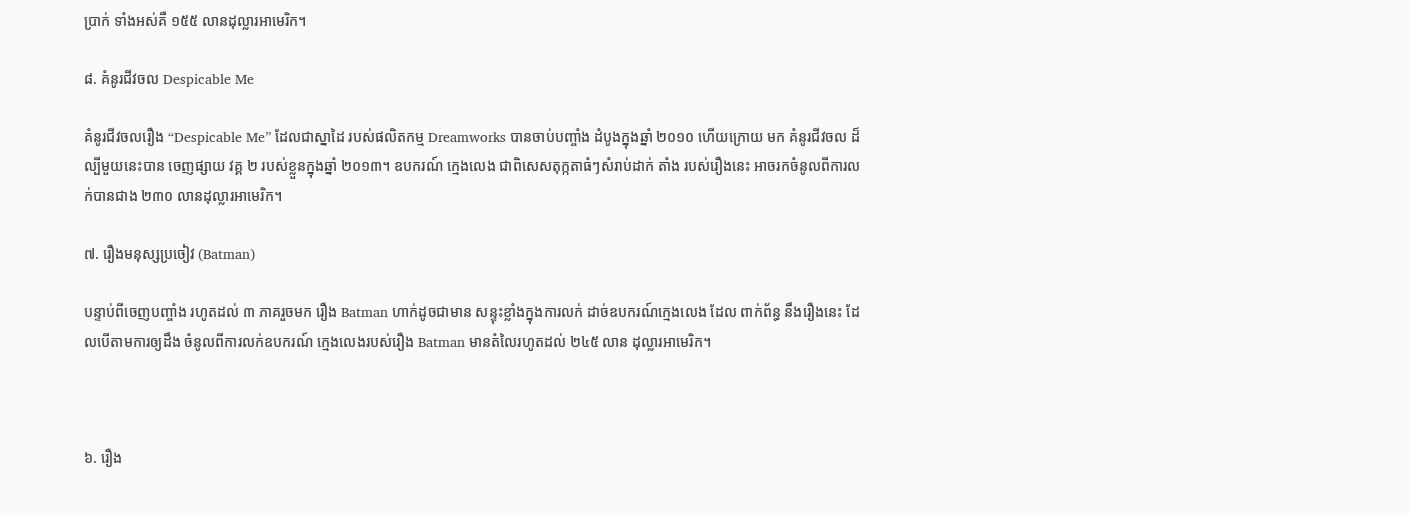ប្រាក់ ទាំងអស់គឺ ១៥៥ លានដុល្លារអាមេរិក។

៨. គំនូរជីវចល Despicable Me

គំនូរជីវចលរឿង “Despicable Me” ដែលជាស្នាដៃ របស់ផលិតកម្ម Dreamworks បានចាប់បញ្ចាំង ដំបូងក្នុងឆ្នាំ ២០១០ ហើយក្រោយ មក គំនូរជីវចល ដ៏ល្បីមួយនេះបាន ចេញផ្សាយ វគ្គ ២ របស់ខ្លួនក្នុងឆ្នាំ ២០១៣។ ឧបករណ៍ ក្មេងលេង ជាពិសេសតុក្កតាធំៗសំរាប់ដាក់ តាំង របស់រឿងនេះ អាចរកចំនូលពីការលក់បានជាង ២៣០ លានដុល្លារអាមេរិក។

៧. រឿងមនុស្សប្រចៀវ (Batman)

បន្ទាប់ពីចេញបញ្ចាំង រហូតដល់ ៣ ភាគរួចមក រឿង Batman ហាក់ដូចជាមាន សន្ទុះខ្លាំងក្នុងការលក់ ដាច់ឧបករណ៍ក្មេងលេង ដែល ពាក់ព័ន្ធ នឹងរឿងនេះ ដែលបើតាមការឲ្យដឹង ចំនូលពីការលក់ឧបករណ៍ ក្មេងលេងរបស់រឿង Batman មានតំលៃរហូតដល់ ២៤៥ លាន ដុល្លារអាមេរិក។



៦. រឿង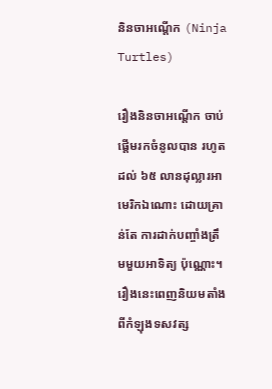និនចាអណ្តើក (Ninja Turtles)

រឿងនិនចាអណ្តើក ចាប់ផ្តើមរកចំនូលបាន រហូតដល់ ៦៥ លានដុល្លារអាមេរិកឯណោះ ដោយគ្រាន់តែ ការដាក់បញ្ចាំងត្រឹមមួយអាទិត្យ ប៉ុណ្ណោះ។ រឿងនេះពេញនិយមតាំងពីកំឡុងទសវត្ស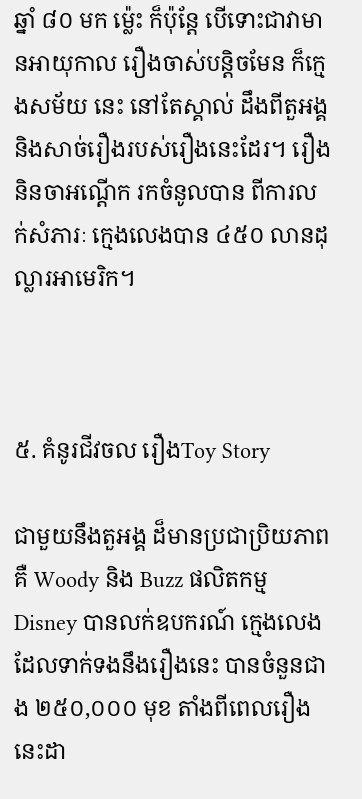ឆ្នាំ ៨០ មក ម្ល៉េះ ក៏ប៉ុន្តែ បើទោះជាវាមានអាយុកាល រឿងចាស់បន្តិចមែន ក៏ក្មេងសម័យ នេះ នៅតែស្គាល់ ដឹងពីតួអង្គ និងសាច់រឿងរបស់រឿងនេះដែរ។ រឿងនិនចាអណ្តើក រកចំនូលបាន ពីការលក់សំភារៈ ក្មេងលេងបាន ៤៥០ លានដុល្លារអាមេរិក។



៥. គំនូរជីវចល រឿងToy Story

ជាមួយនឹងតួអង្គ ដ៏មានប្រជាប្រិយភាព គឺ Woody និង Buzz ផលិតកម្ម Disney បានលក់ឧបករណ៍ ក្មេងលេង ដែលទាក់ទងនឹងរឿងនេះ បានចំនួនជាង ២៥០,០០០ មុខ តាំងពីពេលរឿងនេះដា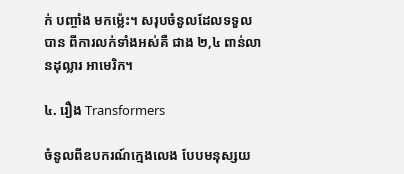ក់ បញ្ចាំង មកម្ល៉េះ។ សរុបចំនូលដែលទទួលបាន ពីការលក់ទាំងអស់គឺ ជាង ២,៤ ពាន់លានដុល្លារ អាមេរិក។

៤. រឿង Transformers

ចំនូលពីឧបករណ៍ក្មេងលេង បែបមនុស្សយ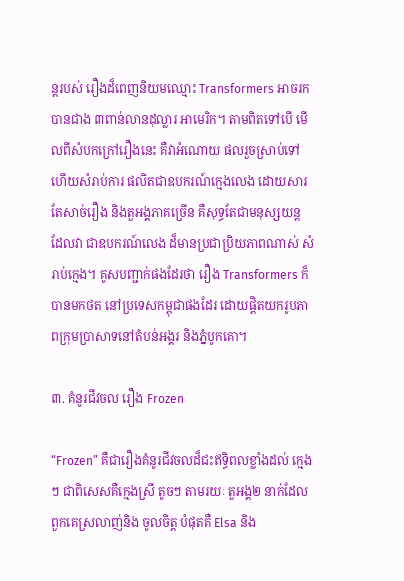ន្តរបស់ រឿងដ៏ពេញនិយមឈ្មោះ Transformers អាចរកបានជាង ៣ពាន់លានដុល្លារ អាមេរិក។ តាមពិតទៅបើ មើលពីសំបកក្រៅរឿងនេះ គឺវាអំណោយ ផលរួចស្រាប់ទៅហើយសំរាប់ការ ផលិតជាឧបករណ៍ក្មេងលេង ដោយសារ តែសាច់រឿង និងតួអង្គភាគច្រើន គឺសុទ្ធតែជាមនុស្សយន្ត ដែលវា ជាឧបករណ៍លេង ដ៏មានប្រជាប្រិយភាពណាស់ សំរាប់ក្មេង។ គូសបញ្ជាក់ផងដែរថា រឿង Transformers ក៏បានមកថត នៅប្រទេសកម្ពុជាផងដែរ ដោយផ្តិតយករូបភាពក្រុមប្រាសាទនៅតំបន់អង្គរ និងភ្នំបូកគោ។

៣. គំនូរជីវចល រឿង Frozen

“Frozen” គឺជារឿងគំនូរជីវចលដ៏ជះឥទ្ធិពលខ្លាំងដល់ ក្មេងៗ ជាពិសេសគឺក្មេងស្រី តូចៗ តាមរយៈ តួអង្គ២ នាក់ដែលពួកគេស្រលាញ់និង ចូលចិត្ត បំផុតគឺ Elsa និង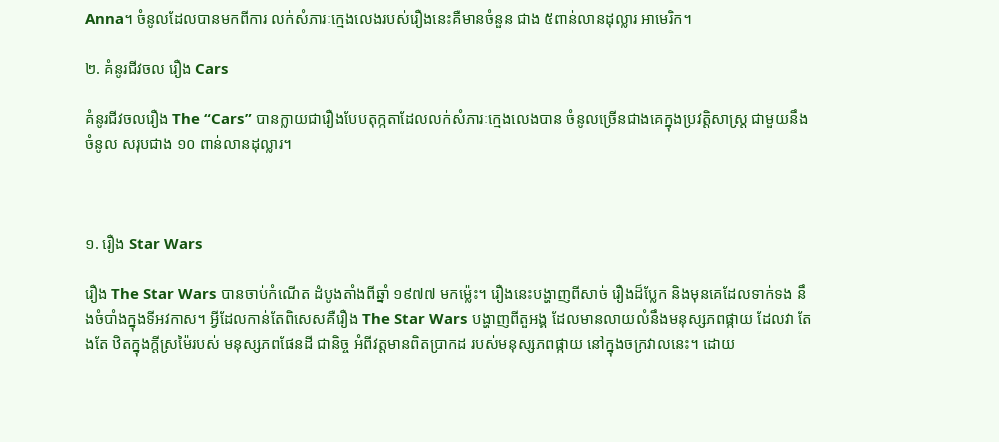Anna។ ចំនូលដែលបានមកពីការ លក់សំភារៈក្មេងលេងរបស់រឿងនេះគឺមានចំនួន ជាង ៥ពាន់លានដុល្លារ អាមេរិក។

២. គំនូរជីវចល រឿង Cars

គំនូរជីវចលរឿង The “Cars” បានក្លាយជារឿងបែបតុក្កតាដែលលក់សំភារៈក្មេងលេងបាន ចំនូលច្រើនជាងគេក្នុងប្រវត្តិសាស្ត្រ ជាមួយនឹងចំនូល សរុបជាង ១០ ពាន់លានដុល្លារ។



១. រឿង Star Wars

រឿង The Star Wars បានចាប់កំណើត ដំបូងតាំងពីឆ្នាំ ១៩៧៧ មកម្ល៉េះ។ រឿងនេះបង្ហាញពីសាច់ រឿងដ៏ប្លែក និងមុនគេដែលទាក់ទង នឹងចំបាំងក្នុងទីអវកាស។ អ្វីដែលកាន់តែពិសេសគឺរឿង The Star Wars បង្ហាញពីតួអង្គ ដែលមានលាយលំនឹងមនុស្សភពផ្កាយ ដែលវា តែងតែ ឋិតក្នុងក្តីស្រម៉ៃរបស់ មនុស្សភពផែនដី ជានិច្ច អំពីវត្តមានពិតប្រាកដ របស់មនុស្សភពផ្កាយ នៅក្នុងចក្រវាលនេះ។ ដោយ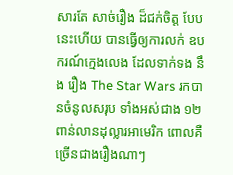សារតែ សាច់រឿង ដ៏ជក់ចិត្ត បែបនេះហើយ បានធ្វើឲ្យការលក់ ឧបករណ៍ក្មេងលេង ដែលទាក់ទង នឹង រឿង The Star Wars រកបានចំនូលសរុប ទាំងអស់ជាង ១២ ពាន់លានដុល្លារអាមេរិក ពោលគឺ ច្រើនជាងរឿងណាៗ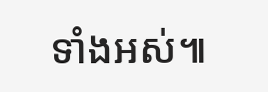ទាំងអស់៕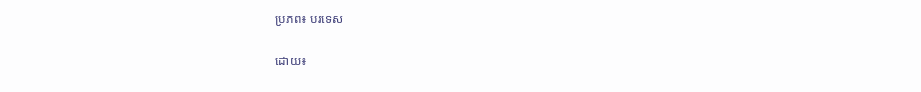ប្រភព៖ បរទេស

ដោយ៖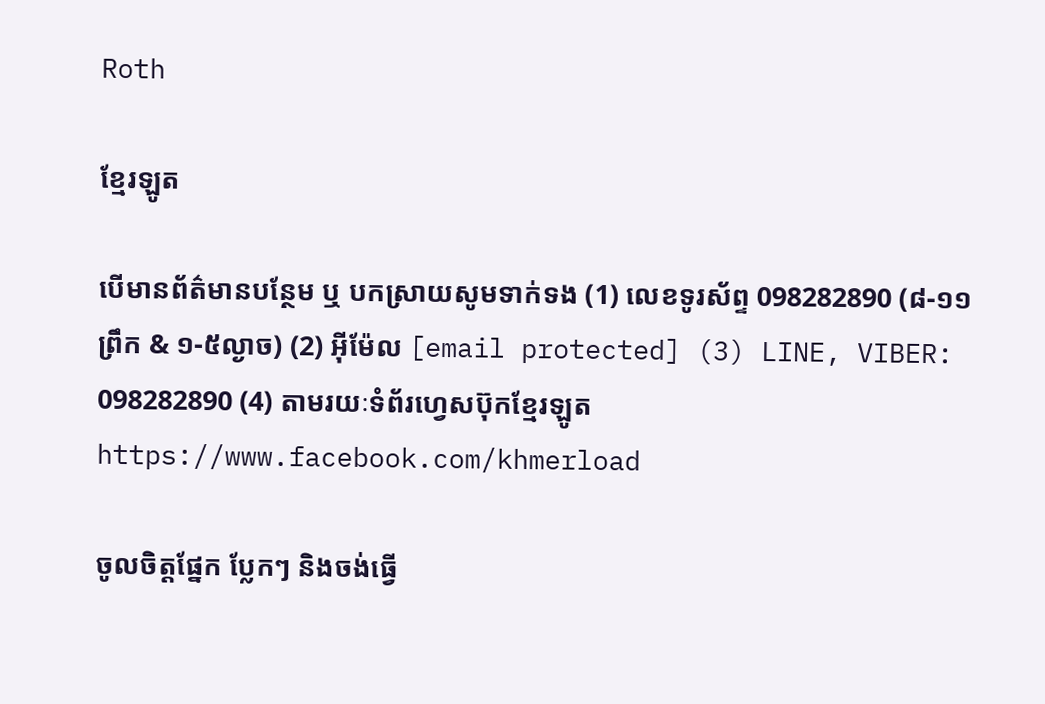Roth

ខ្មែរឡូត

បើមានព័ត៌មានបន្ថែម ឬ បកស្រាយសូមទាក់ទង (1) លេខទូរស័ព្ទ 098282890 (៨-១១ព្រឹក & ១-៥ល្ងាច) (2) អ៊ីម៉ែល [email protected] (3) LINE, VIBER: 098282890 (4) តាមរយៈទំព័រហ្វេសប៊ុកខ្មែរឡូត https://www.facebook.com/khmerload

ចូលចិត្តផ្នែក ប្លែកៗ និងចង់ធ្វើ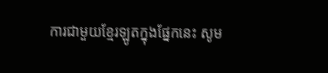ការជាមួយខ្មែរឡូតក្នុងផ្នែកនេះ សូម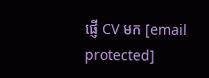ផ្ញើ CV មក [email protected]